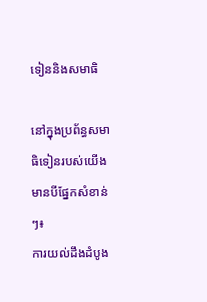ទៀននិងសមាធិ

នៅក្នុងប្រព័ន្ធសមាធិទៀនរបស់យើង មានបីផ្នែកសំខាន់ៗ៖
ការយល់ដឹងដំបូង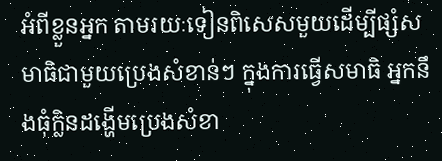អំពីខ្លួនអ្នក តាមរយៈទៀនពិសេសមួយដើម្បីផ្សំសមាធិជាមួយប្រេងសំខាន់ៗ ក្នុងការធ្វើសមាធិ អ្នកនឹងធុំក្លិនដង្ហើមប្រេងសំខា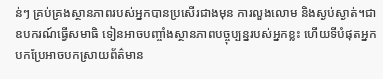ន់ៗ គ្រប់គ្រងស្ថានភាពរបស់អ្នកបានប្រសើរជាងមុន ការលួងលោម និងស្ងប់ស្ងាត់។ជាឧបករណ៍ធ្វើសមាធិ ទៀនអាចបញ្ចាំងស្ថានភាពបច្ចុប្បន្នរបស់អ្នកខ្លះ ហើយទីបំផុតអ្នកបកប្រែអាចបកស្រាយព័ត៌មាន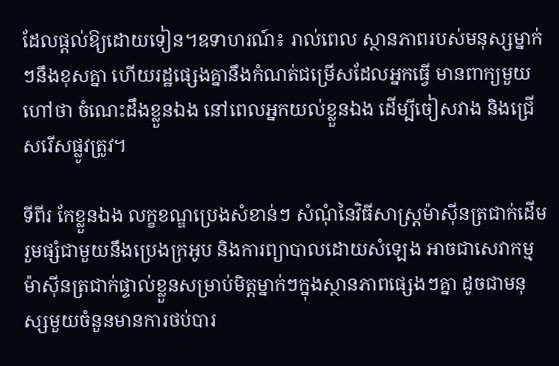ដែលផ្តល់ឱ្យដោយទៀន។ឧទាហរណ៍៖ រាល់ពេល ស្ថានភាពរបស់មនុស្សម្នាក់ៗនឹងខុសគ្នា ហើយរដ្ឋផ្សេងគ្នានឹងកំណត់ជម្រើសដែលអ្នកធ្វើ មានពាក្យមួយហៅថា ចំណេះដឹងខ្លួនឯង នៅពេលអ្នកយល់ខ្លួនឯង ដើម្បីចៀសវាង និងជ្រើសរើសផ្លូវត្រូវ។

ទីពីរ កែខ្លួនឯង លក្ខខណ្ឌប្រេងសំខាន់ៗ សំណុំនៃវិធីសាស្រ្តម៉ាស៊ីនត្រជាក់ដើម រួមផ្សំជាមួយនឹងប្រេងក្រអូប និងការព្យាបាលដោយសំឡេង អាចជាសេវាកម្មម៉ាស៊ីនត្រជាក់ផ្ទាល់ខ្លួនសម្រាប់មិត្តម្នាក់ៗក្នុងស្ថានភាពផ្សេងៗគ្នា ដូចជាមនុស្សមួយចំនួនមានការថប់បារ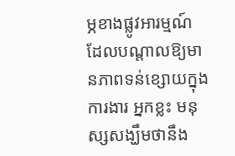ម្ភខាងផ្លូវអារម្មណ៍ ដែលបណ្តាលឱ្យមានភាពទន់ខ្សោយក្នុងការងារ អ្នកខ្លះ មនុស្សសង្ឃឹមថានឹង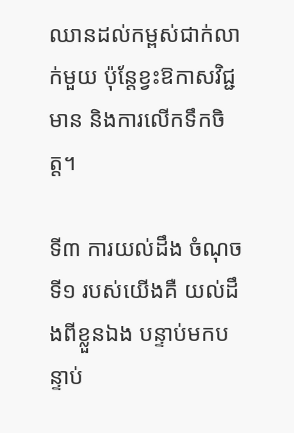ឈានដល់កម្ពស់ជាក់លាក់មួយ ប៉ុន្តែខ្វះឱកាសវិជ្ជមាន និងការលើកទឹកចិត្ត។

ទី៣ ការយល់ដឹង ចំណុចទី១ របស់យើងគឺ យល់ដឹងពីខ្លួនឯង បន្ទាប់មកបន្ទាប់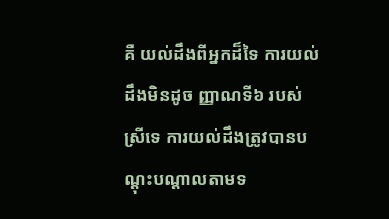គឺ យល់ដឹងពីអ្នកដ៏ទៃ ការយល់ដឹងមិនដូច ញ្ញាណទី៦ របស់ស្រីទេ ការយល់ដឹងត្រូវបានបណ្តុះបណ្តាលតាមទ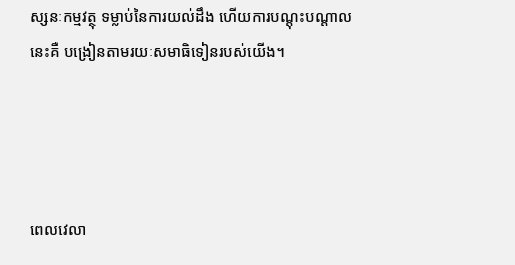ស្សនៈកម្មវត្ថុ ទម្លាប់នៃការយល់ដឹង ហើយការបណ្តុះបណ្តាលនេះគឺ បង្រៀនតាមរយៈសមាធិទៀនរបស់យើង។




ពេលវេលា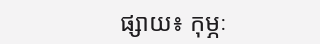ផ្សាយ៖ កុម្ភៈ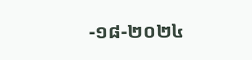-១៨-២០២៤